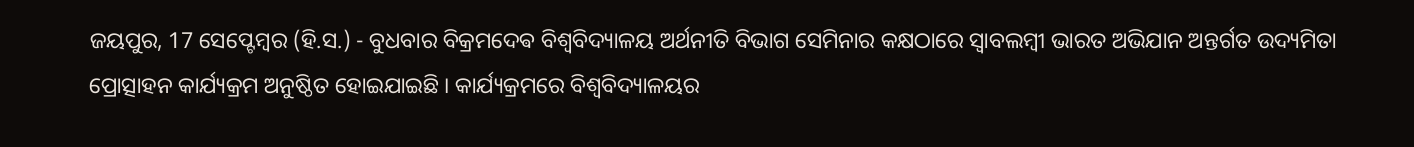ଜୟପୁର, 17 ସେପ୍ଟେମ୍ବର (ହି.ସ.) - ବୁଧବାର ବିକ୍ରମଦେଵ ବିଶ୍ୱବିଦ୍ୟାଳୟ ଅର୍ଥନୀତି ବିଭାଗ ସେମିନାର କକ୍ଷଠାରେ ସ୍ୱାବଲମ୍ବୀ ଭାରତ ଅଭିଯାନ ଅନ୍ତର୍ଗତ ଉଦ୍ୟମିତା ପ୍ରୋତ୍ସାହନ କାର୍ଯ୍ୟକ୍ରମ ଅନୁଷ୍ଠିତ ହୋଇଯାଇଛି । କାର୍ଯ୍ୟକ୍ରମରେ ବିଶ୍ୱବିଦ୍ୟାଳୟର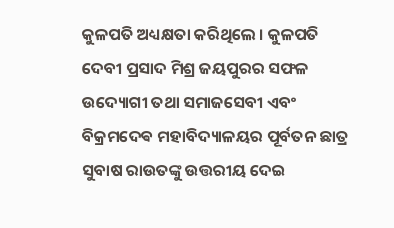କୁଳପତି ଅଧ୍ୟକ୍ଷତା କରିଥିଲେ । କୁଳପତି ଦେବୀ ପ୍ରସାଦ ମିଶ୍ର ଜୟପୁରର ସଫଳ ଉଦ୍ୟୋଗୀ ତଥା ସମାଜସେବୀ ଏବଂ ବିକ୍ରମଦେଵ ମହାବିଦ୍ୟାଳୟର ପୂର୍ବତନ ଛାତ୍ର ସୁବାଷ ରାଉତଙ୍କୁ ଉତ୍ତରୀୟ ଦେଇ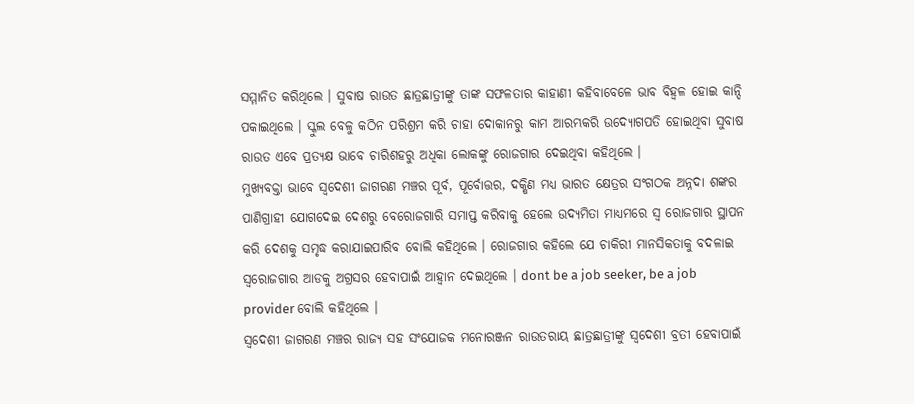ସମ୍ମାନିତ କରିଥିଲେ । ସୁବାଷ ରାଉତ ଛାତ୍ରଛାତ୍ରୀଙ୍କୁ ତାଙ୍କ ସଫଳତାର କାହାଣୀ କହିବାବେଳେ ଭାବ ବିହ୍ଵଳ ହୋଇ କାନ୍ଦି ପକାଇଥିଲେ । ସ୍କୁଲ ବେଳୁ କଠିନ ପରିଶ୍ରମ କରି ଚାହା ଦୋକାନରୁ କାମ ଆରମ୍ଭକରି ଉଦ୍ୟୋଗପତି ହୋଇଥିବା ସୁବାଷ ରାଉତ ଏବେ ପ୍ରତ୍ୟକ୍ଷ ଭାବେ ଚାରିଶହରୁ ଅଧିକା ଲୋକଙ୍କୁ ରୋଜଗାର ଦେଇଥିବା କହିଥିଲେ ।
ମୁଖ୍ୟବକ୍ତା ଭାବେ ସ୍ବଦେଶୀ ଜାଗରଣ ମଞ୍ଚର ପୂର୍ବ, ପୂର୍ବୋତ୍ତର, ଦକ୍ଷିଣ ମଧ୍ୟ ଭାରତ କ୍ଷେତ୍ରର ସଂଗଠକ ଅନ୍ନଦା ଶଙ୍କର ପାଣିଗ୍ରାହୀ ଯୋଗଦେଇ ଦେଶରୁ ବେରୋଜଗାରି ସମାପ୍ତ କରିବାକୁ ହେଲେ ଉଦ୍ୟମିତା ମାଧ୍ୟମରେ ସ୍ଵ ରୋଜଗାର ସ୍ଥାପନ କରି ଦେଶକୁ ସମୃଦ୍ଧ କରାଯାଇପାରିବ ବୋଲି କହିଥିଲେ । ରୋଜଗାର କହିଲେ ଯେ ଚାକିରୀ ମାନସିକତାକୁ ବଦଳାଇ ସ୍ଵରୋଜଗାର ଆଡକୁ ଅଗ୍ରସର ହେବାପାଇଁ ଆହ୍ୱାନ ଦେଇଥିଲେ । dont be a job seeker, be a job provider ବୋଲି କହିଥିଲେ ।
ସ୍ବଦେଶୀ ଜାଗରଣ ମଞ୍ଚର ରାଜ୍ୟ ସହ ସଂଯୋଜକ ମନୋରଞ୍ଜନ ରାଉତରାୟ ଛାତ୍ରଛାତ୍ରୀଙ୍କୁ ସ୍ବଦେଶୀ ବ୍ରତୀ ହେବାପାଇଁ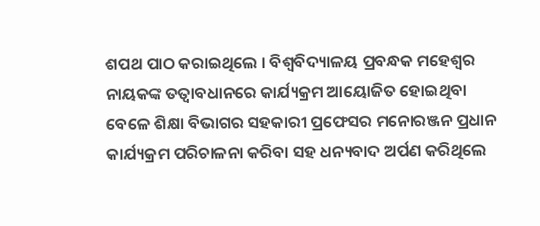ଶପଥ ପାଠ କରାଇଥିଲେ । ବିଶ୍ୱବିଦ୍ୟାଳୟ ପ୍ରବନ୍ଧକ ମହେଶ୍ୱର ନାୟକଙ୍କ ତତ୍ୱାବଧାନରେ କାର୍ଯ୍ୟକ୍ରମ ଆୟୋଜିତ ହୋଇଥିବା ବେଳେ ଶିକ୍ଷା ବିଭାଗର ସହକାରୀ ପ୍ରଫେସର ମନୋରଞ୍ଜନ ପ୍ରଧାନ କାର୍ଯ୍ୟକ୍ରମ ପରିଚାଳନା କରିବା ସହ ଧନ୍ୟବାଦ ଅର୍ପଣ କରିଥିଲେ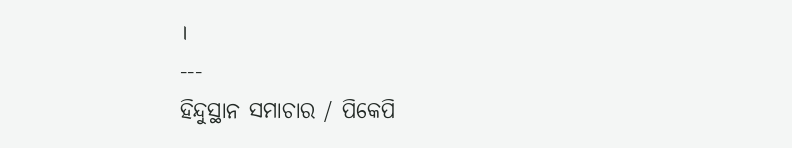।
---
ହିନ୍ଦୁସ୍ଥାନ ସମାଚାର / ପିକେପି